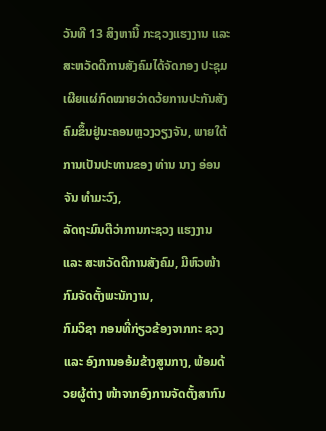ວັນທີ 13 ສິງຫານີ້ ກະຊວງແຮງງານ ແລະ ສະຫວັດດີການສັງຄົມໄດ້ຈັດກອງ ປະຊຸມເຜີຍແຜ່ກົດໝາຍວ່າດວ້ຍການປະກັນສັງຄົມຂຶ້ນຢູ່ນະຄອນຫຼວງວຽງຈັນ, ພາຍໃຕ້ ການເປັນປະທານຂອງ ທ່ານ ນາງ ອ່ອນຈັນ ທຳມະວົງ,
ລັດຖະມົນຕີວ່າການກະຊວງ ແຮງງານ ແລະ ສະຫວັດດີການສັງຄົມ, ມີຫົວໜ້າກົມຈັດຕັ້ງພະນັກງານ,
ກົມວິຊາ ກອນທີ່ກ່ຽວຂ້ອງຈາກກະ ຊວງ ແລະ ອົງການອອ້ມຂ້າງສູນກາງ, ພ້ອມດ້ວຍຜູ້ຕ່າງ ໜ້າຈາກອົງການຈັດຕັ້ງສາກົນ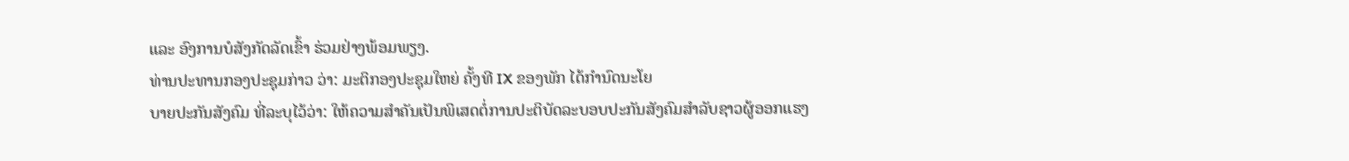ແລະ ອົງການບໍສັງກັດລັດເຂົ້າ ຮ່ວມຢ່າງພ້ອມພຽງ.
ທ່ານປະທານກອງປະຊຸມກ່າວ ວ່າ: ມະຕິກອງປະຊຸມໃຫຍ່ ຄັ້ງທີ IX ຂອງພັກ ໄດ້ກຳນົດນະໂຍ
ບາຍປະກັນສັງຄົມ ທີ່ລະບຸໄວ້ວ່າ: ໃຫ້ຄວາມສຳຄັນເປັນພິເສດຕໍ່ການປະຕິບັດລະບອບປະກັນສັງຄົມສຳລັບຊາວຜູ້ອອກແຮງ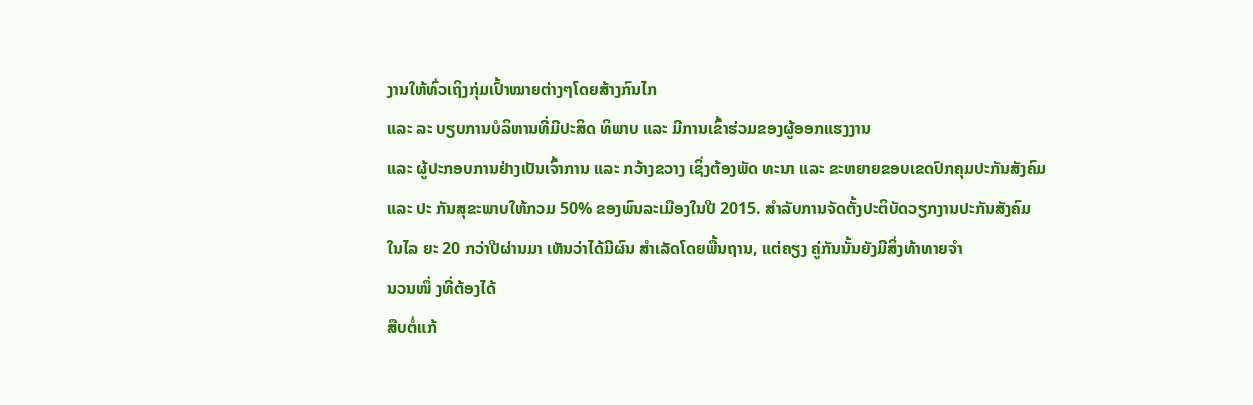ງານໃຫ້ທົ່ວເຖິງກຸ່ມເປົ້າໝາຍຕ່າງໆໂດຍສ້າງກົນໄກ
ແລະ ລະ ບຽບການບໍລິຫານທີ່ມີປະສິດ ທິພາບ ແລະ ມີການເຂົ້າຮ່ວມຂອງຜູ້ອອກແຮງງານ
ແລະ ຜູ້ປະກອບການຢ່າງເປັນເຈົ້າການ ແລະ ກວ້າງຂວາງ ເຊິ່ງຕ້ອງພັດ ທະນາ ແລະ ຂະຫຍາຍຂອບເຂດປົກຄຸມປະກັນສັງຄົມ
ແລະ ປະ ກັນສຸຂະພາບໃຫ້ກວມ 50% ຂອງພົນລະເມືອງໃນປີ 2015. ສຳລັບການຈັດຕັ້ງປະຕິບັດວຽກງານປະກັນສັງຄົມ
ໃນໄລ ຍະ 20 ກວ່າປີຜ່ານມາ ເຫັນວ່າໄດ້ມີຜົນ ສຳເລັດໂດຍພື້ນຖານ, ແຕ່ຄຽງ ຄູ່ກັນນັ້ນຍັງມີສິ່ງທ້າທາຍຈຳ
ນວນໜຶ່ ງທີ່ຕ້ອງໄດ້
ສືບຕໍ່ແກ້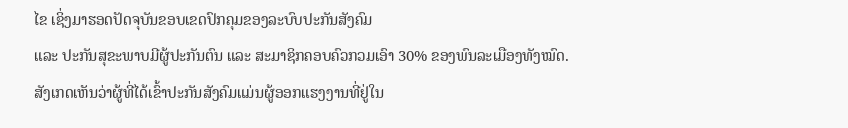ໄຂ ເຊິ່ງມາຮອດປັດຈຸບັນຂອບເຂດປົກຄຸມຂອງລະບົບປະກັນສັງຄົມ
ແລະ ປະກັນສຸຂະພາບມີຜູ້ປະກັນຕົນ ແລະ ສະມາຊິກຄອບຄົວກວມເອົາ 30% ຂອງພົນລະເມືອງທັງໝົດ.
ສັງເກດເຫັນວ່າຜູ້ທີ່ໄດ້ເຂົ້າປະກັນສັງຄົມແມ່ນຜູ້ອອກແຮງງານທີ່ຢູ່ໃນ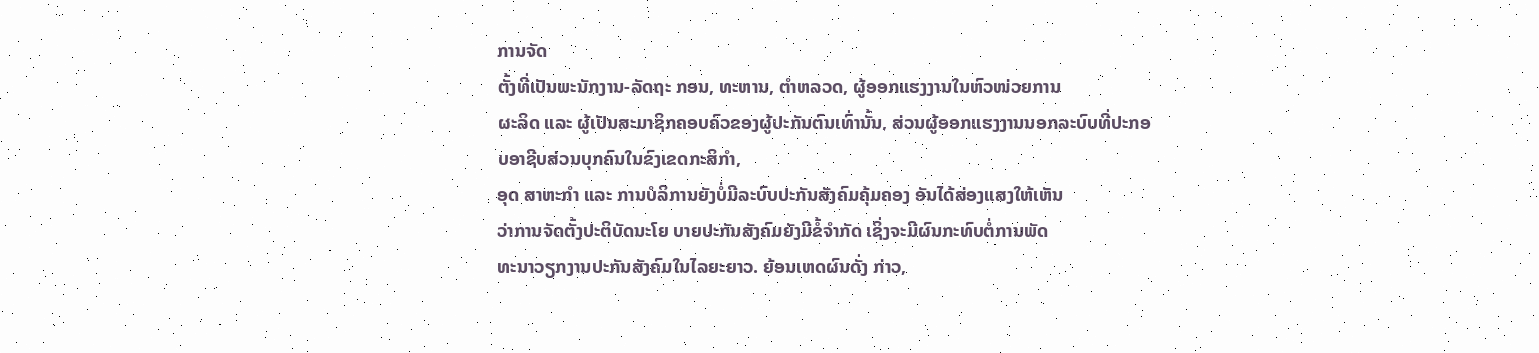ການຈັດ
ຕັ້ງທີ່ເປັນພະນັກງານ-ລັດຖະ ກອນ, ທະຫານ, ຕຳຫລວດ, ຜູ້ອອກແຮງງານໃນຫົວໜ່ວຍການ
ຜະລິດ ແລະ ຜູ້ເປັນສະມາຊິກຄອບຄົວຂອງຜູ້ປະກັນຕົນເທົ່ານັ້ນ, ສ່ວນຜູ້ອອກແຮງງານນອກລະບົບທີ່ປະກອບອາຊີບສ່ວນບຸກຄົນໃນຂົງເຂດກະສິກຳ,
ອຸດ ສາຫະກຳ ແລະ ການບໍລິການຍັງບໍ່ມີລະບົບປະກັນສັງຄົມຄຸ້ມຄອງ ອັນໄດ້ສ່ອງແສງໃຫ້ເຫັນ
ວ່າການຈັດຕັ້ງປະຕິບັດນະໂຍ ບາຍປະກັນສັງຄົມຍັງມີຂໍ້ຈຳກັດ ເຊິ່ງຈະມີຜົນກະທົບຕໍ່ການພັດ
ທະນາວຽກງານປະກັນສັງຄົມໃນໄລຍະຍາວ. ຍ້ອນເຫດຜົນດັ່ງ ກ່າວ,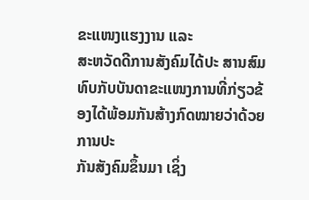ຂະແໜງແຮງງານ ແລະ
ສະຫວັດດີການສັງຄົມໄດ້ປະ ສານສົມທົບກັບບັນດາຂະແໜງການທີ່ກ່ຽວຂ້ອງໄດ້ພ້ອມກັນສ້າງກົດໝາຍວ່າດ້ວຍການປະ
ກັນສັງຄົມຂຶ້ນມາ ເຊິ່ງ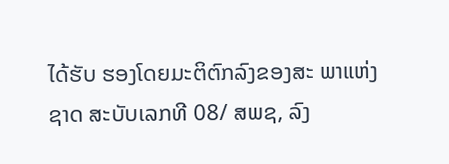ໄດ້ຮັບ ຮອງໂດຍມະຕິຕົກລົງຂອງສະ ພາແຫ່ງຊາດ ສະບັບເລກທີ 08/ ສພຊ, ລົງ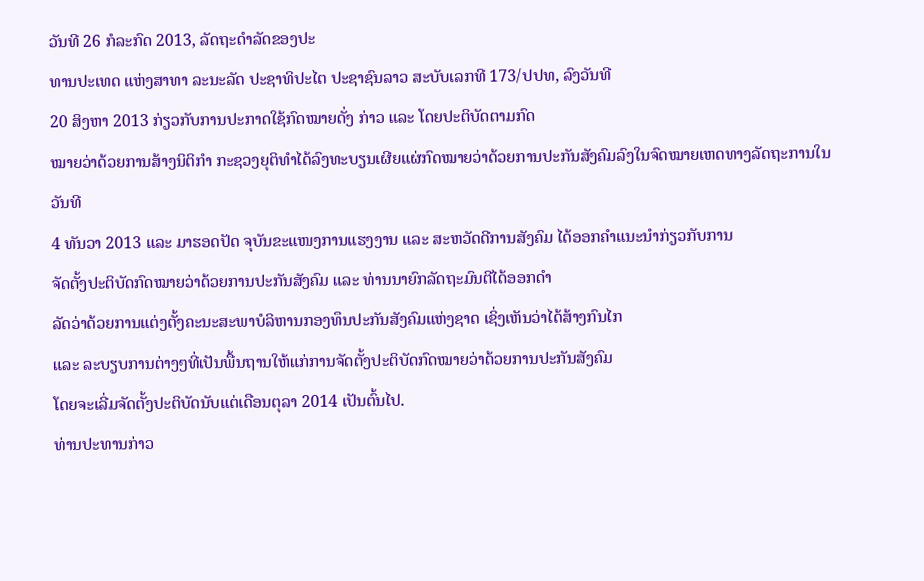ວັນທີ 26 ກໍລະກົດ 2013, ລັດຖະດຳລັດຂອງປະ
ທານປະເທດ ແຫ່ງສາທາ ລະນະລັດ ປະຊາທິປະໄຕ ປະຊາຊົນລາວ ສະບັບເລກທີ 173/ປປທ, ລົງວັນທີ
20 ສິງຫາ 2013 ກ່ຽວກັບການປະກາດໃຊ້ກົດໝາຍດັ່ງ ກ່າວ ແລະ ໂດຍປະຕິບັດຕາມກົດ
ໝາຍວ່າດ້ວຍການສ້າງນິຕິກຳ ກະຊວງຍຸຕິທຳໄດ້ລົງທະບຽນເຜີຍແຜ່ກົດໝາຍວ່າດ້ວຍການປະກັນສັງຄົມລົງໃນຈົດໝາຍເຫດທາງລັດຖະການໃນວັນທີ
4 ທັນວາ 2013 ແລະ ມາຮອດປັດ ຈຸບັນຂະແໜງການແຮງງານ ແລະ ສະຫວັດດີການສັງຄົມ ໄດ້ອອກຄຳແນະນຳກ່ຽວກັບການ
ຈັດຕັ້ງປະຕິບັດກົດໝາຍວ່າດ້ວຍການປະກັນສັງຄົມ ແລະ ທ່ານນາຍົກລັດຖະມົນຕີໄດ້ອອກດຳ
ລັດວ່າດ້ວຍການແຕ່ງຕັ້ງຄະນະສະພາບໍລິຫານກອງທຶນປະກັນສັງຄົມແຫ່ງຊາດ ເຊິ່ງເຫັນວ່າໄດ້ສ້າງກົນໄກ
ແລະ ລະບຽບການຕ່າງໆທີ່ເປັນພື້ນຖານໃຫ້ແກ່ການຈັດຕັ້ງປະຕິບັດກົດໝາຍວ່າດ້ວຍການປະກັນສັງຄົມ
ໂດຍຈະເລີ່ມຈັດຕັ້ງປະຕິບັດນັບແຕ່ເດືອນຕຸລາ 2014 ເປັນຕົ້ນໄປ.
ທ່ານປະທານກ່າວ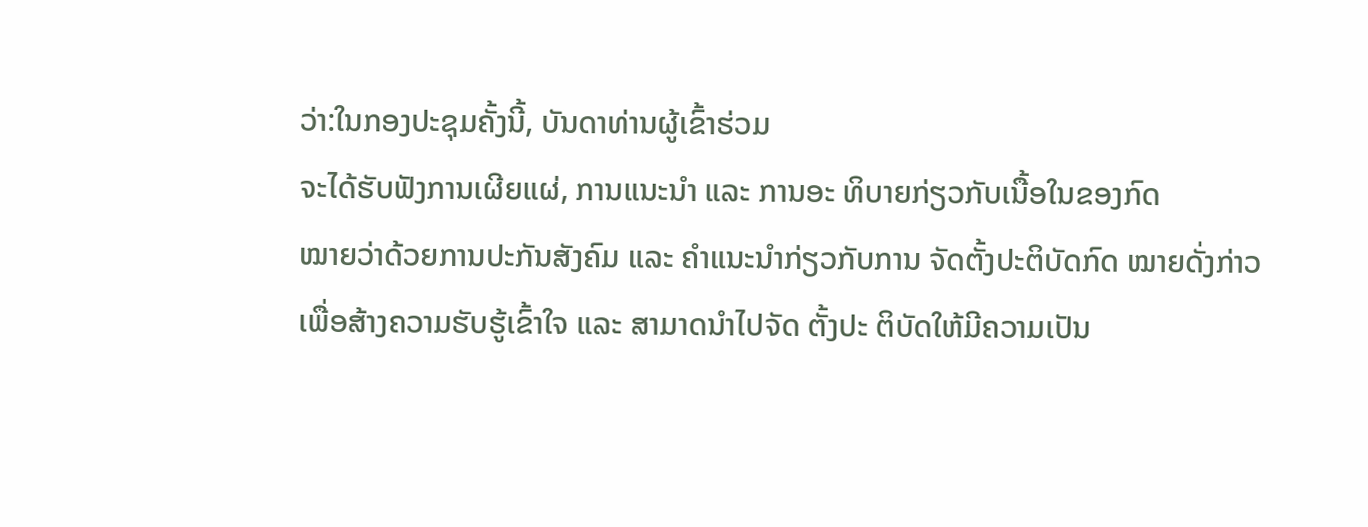ວ່າ:ໃນກອງປະຊຸມຄັ້ງນີ້, ບັນດາທ່ານຜູ້ເຂົ້າຮ່ວມ
ຈະໄດ້ຮັບຟັງການເຜີຍແຜ່, ການແນະນຳ ແລະ ການອະ ທິບາຍກ່ຽວກັບເນື້ອໃນຂອງກົດ
ໝາຍວ່າດ້ວຍການປະກັນສັງຄົມ ແລະ ຄຳແນະນຳກ່ຽວກັບການ ຈັດຕັ້ງປະຕິບັດກົດ ໝາຍດັ່ງກ່າວ
ເພື່ອສ້າງຄວາມຮັບຮູ້ເຂົ້າໃຈ ແລະ ສາມາດນຳໄປຈັດ ຕັ້ງປະ ຕິບັດໃຫ້ມີຄວາມເປັນ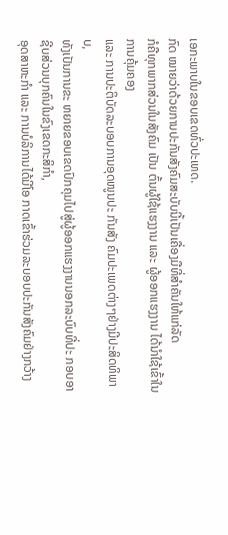ເອກະພາບໃນຂອບເຂດທົ່ວປະເທດ.
ກົດ ໝາຍວ່າດ້ວຍການປະກັນສັງຄົມສະບັບນີ້ເປັນເຄື່ອງມືທີ່ສຳຄັນໃຫ້ແກ່ລັດ
ກໍຄືທຸກພາກສ່ວນໃນສັງຄົມ ເປັນ ຕົ້ນຜູ້ໃຊ້ແຮງງານ ແລະ ຜູ້ອອກແຮງງານ ໄດ້ນຳໃຊ້ເຂົ້າໃນການຄຸ້ມຄອງ
ແລະ ການປະຕິບັດລະບອບການອຸດໜູນປະ ກັນສັງ ຄົມປະເພດຕ່າງໆຢ່າງມີປະສິດທິພາບ,
ທັງເປັນການຂະ ຫຍາຍຂອບເຂດປົກຄຸມໄປສູ່ຜູ້ອອກແຮງງານນອກລະບົບທີ່ປະ ກອບອາຊີບສ່ວນບຸກຄົນໃນຂົງເຂດກະສິກຳ,
ອຸດສາຫະກຳ ແລະ ການບໍລິການໄດ້ມີໂອ ກາດເຂົ້າຮ່ວມລະບອບປະກັນສັງຄົມຢ່າງກວ້າງ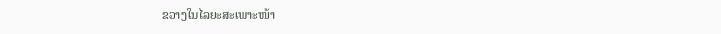ຂວາງໃນໄລຍະສະເພາະໜ້າ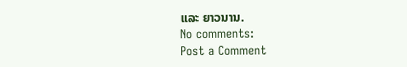ແລະ ຍາວນານ.
No comments:
Post a Comment